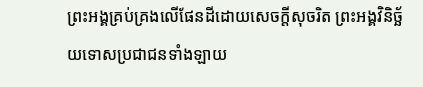ព្រះអង្គគ្រប់គ្រងលើផែនដីដោយសេចក្ដីសុចរិត ព្រះអង្គវិនិច្ឆ័យទោសប្រជាជនទាំងឡាយ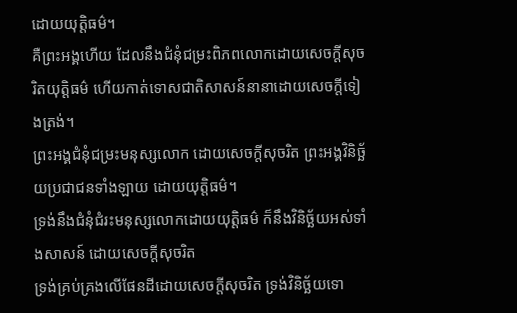ដោយយុត្តិធម៌។
គឺព្រះអង្គហើយ ដែលនឹងជំនុំជម្រះពិភពលោកដោយសេចក្ដីសុចរិតយុត្តិធម៌ ហើយកាត់ទោសជាតិសាសន៍នានាដោយសេចក្ដីទៀងត្រង់។
ព្រះអង្គជំនុំជម្រះមនុស្សលោក ដោយសេចក្ដីសុចរិត ព្រះអង្គវិនិច្ឆ័យប្រជាជនទាំងឡាយ ដោយយុត្តិធម៌។
ទ្រង់នឹងជំនុំជំរះមនុស្សលោកដោយយុត្តិធម៌ ក៏នឹងវិនិច្ឆ័យអស់ទាំងសាសន៍ ដោយសេចក្ដីសុចរិត
ទ្រង់គ្រប់គ្រងលើផែនដីដោយសេចក្ដីសុចរិត ទ្រង់វិនិច្ឆ័យទោ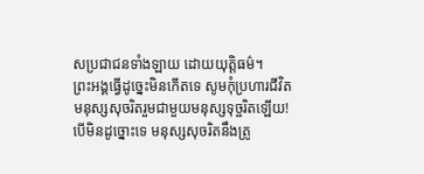សប្រជាជនទាំងឡាយ ដោយយុត្តិធម៌។
ព្រះអង្គធ្វើដូច្នេះមិនកើតទេ សូមកុំប្រហារជីវិតមនុស្សសុចរិតរួមជាមួយមនុស្សទុច្ចរិតឡើយ! បើមិនដូច្នោះទេ មនុស្សសុចរិតនឹងត្រូ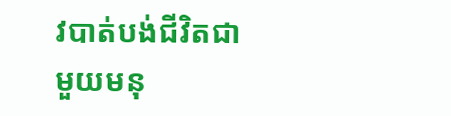វបាត់បង់ជីវិតជាមួយមនុ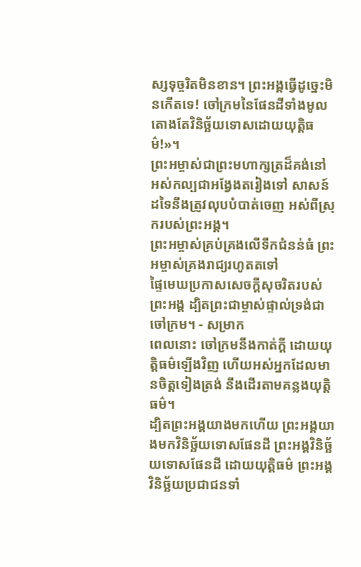ស្សទុច្ចរិតមិនខាន។ ព្រះអង្គធ្វើដូច្នេះមិនកើតទេ! ចៅក្រមនៃផែនដីទាំងមូល តោងតែវិនិច្ឆ័យទោសដោយយុត្តិធម៌!»។
ព្រះអម្ចាស់ជាព្រះមហាក្សត្រដ៏គង់នៅ អស់កល្បជាអង្វែងតរៀងទៅ សាសន៍ដទៃនឹងត្រូវលុបបំបាត់ចេញ អស់ពីស្រុករបស់ព្រះអង្គ។
ព្រះអម្ចាស់គ្រប់គ្រងលើទឹកជំនន់ធំ ព្រះអម្ចាស់គ្រងរាជ្យរហូតតទៅ
ផ្ទៃមេឃប្រកាសសេចក្ដីសុចរិតរបស់ព្រះអង្គ ដ្បិតព្រះជាម្ចាស់ផ្ទាល់ទ្រង់ជាចៅក្រម។ - សម្រាក
ពេលនោះ ចៅក្រមនឹងកាត់ក្ដី ដោយយុត្តិធម៌ឡើងវិញ ហើយអស់អ្នកដែលមានចិត្តទៀងត្រង់ នឹងដើរតាមគន្លងយុត្តិធម៌។
ដ្បិតព្រះអង្គយាងមកហើយ ព្រះអង្គយាងមកវិនិច្ឆ័យទោសផែនដី ព្រះអង្គវិនិច្ឆ័យទោសផែនដី ដោយយុត្តិធម៌ ព្រះអង្គវិនិច្ឆ័យប្រជាជនទាំ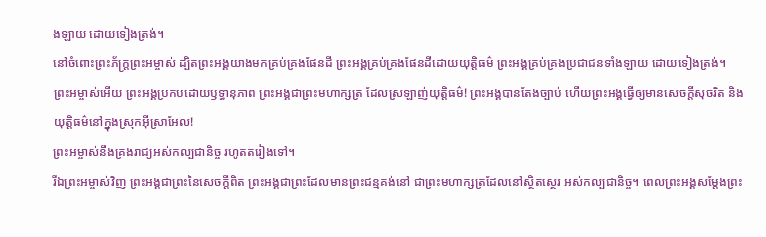ងឡាយ ដោយទៀងត្រង់។
នៅចំពោះព្រះភ័ក្ត្រព្រះអម្ចាស់ ដ្បិតព្រះអង្គយាងមកគ្រប់គ្រងផែនដី ព្រះអង្គគ្រប់គ្រងផែនដីដោយយុត្តិធម៌ ព្រះអង្គគ្រប់គ្រងប្រជាជនទាំងឡាយ ដោយទៀងត្រង់។
ព្រះអម្ចាស់អើយ ព្រះអង្គប្រកបដោយឫទ្ធានុភាព ព្រះអង្គជាព្រះមហាក្សត្រ ដែលស្រឡាញ់យុត្តិធម៌! ព្រះអង្គបានតែងច្បាប់ ហើយព្រះអង្គធ្វើឲ្យមានសេចក្ដីសុចរិត និងយុត្តិធម៌នៅក្នុងស្រុកអ៊ីស្រាអែល!
ព្រះអម្ចាស់នឹងគ្រងរាជ្យអស់កល្បជានិច្ច រហូតតរៀងទៅ។
រីឯព្រះអម្ចាស់វិញ ព្រះអង្គជាព្រះនៃសេចក្ដីពិត ព្រះអង្គជាព្រះដែលមានព្រះជន្មគង់នៅ ជាព្រះមហាក្សត្រដែលនៅស្ថិតស្ថេរ អស់កល្បជានិច្ច។ ពេលព្រះអង្គសម្តែងព្រះ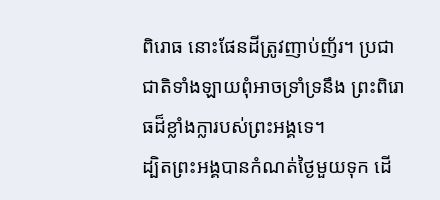ពិរោធ នោះផែនដីត្រូវញាប់ញ័រ។ ប្រជាជាតិទាំងឡាយពុំអាចទ្រាំទ្រនឹង ព្រះពិរោធដ៏ខ្លាំងក្លារបស់ព្រះអង្គទេ។
ដ្បិតព្រះអង្គបានកំណត់ថ្ងៃមួយទុក ដើ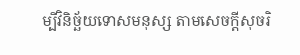ម្បីវិនិច្ឆ័យទោសមនុស្ស តាមសេចក្ដីសុចរិ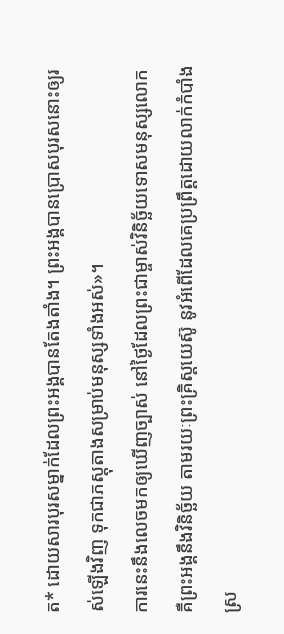ត* ដោយសារបុរសម្នាក់ដែលព្រះអង្គបានតែងតាំង។ ព្រះអង្គបានប្រោសបុរសនោះឲ្យរស់ឡើងវិញ ទុកជាភស្ដុតាងសម្រាប់មនុស្សទាំងអស់»។
ការនេះនឹងលេចមកឲ្យឃើញច្បាស់ នៅថ្ងៃដែលព្រះជាម្ចាស់វិនិច្ឆ័យទោសមនុស្សលោក គឺព្រះអង្គនឹងវិនិច្ឆ័យ តាមរយៈព្រះគ្រិស្តយេស៊ូ នូវអំពើដែលគេប្រព្រឹត្តដោយលាក់កំបាំង ស្រ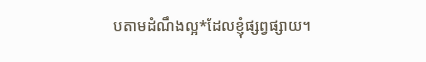បតាមដំណឹងល្អ*ដែលខ្ញុំផ្សព្វផ្សាយ។